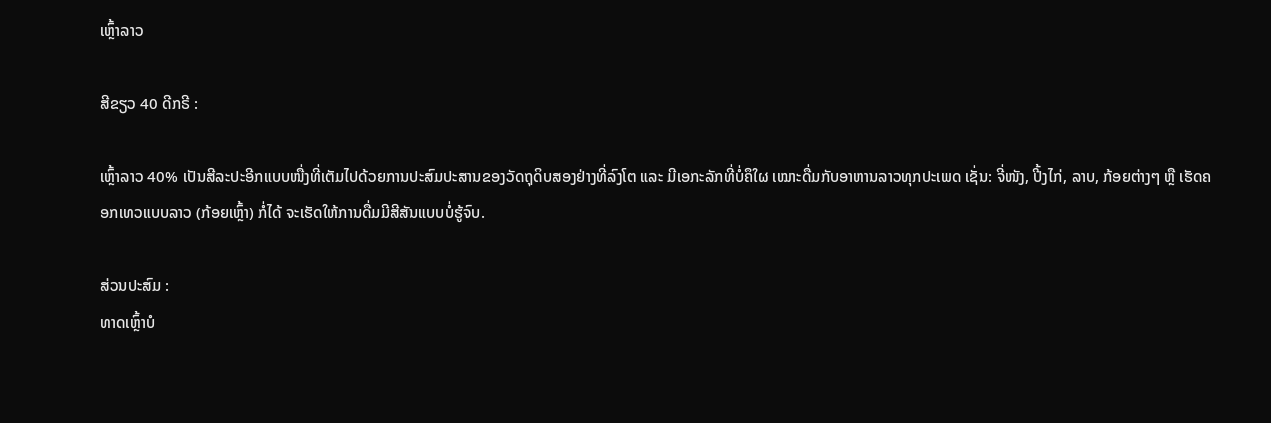ເຫຼົ້າລາວ

ສີຂຽວ 40 ດີກຣີ :

ເຫຼົ້າລາວ 40% ເປັນສີລະປະອີກແບບໜື່ງທີ່ເຕັມໄປດ້ວຍການປະສົມປະສານຂອງວັດຖຸດິບສອງຢ່າງທີ່ລົງໂຕ ແລະ ມີເອກະລັກທີ່ບໍ່ຄຶໃຜ ເໝາະດື່ມກັບອາຫານລາວທຸກປະເພດ ເຊັ່ນ: ຈີ່ໜັງ, ປີ້ງໄກ່, ລາບ, ກ້ອຍຕ່າງໆ ຫຼື ເຮັດຄອກເທວແບບລາວ (ກ້ອຍເຫຼົ້າ) ກໍ່ໄດ້ ຈະເຮັດໃຫ້ການດື່ມມີສີສັນແບບບໍ່ຮູ້ຈົບ.

ສ່ວນປະສົມ :
ທາດເຫຼົ້າບໍ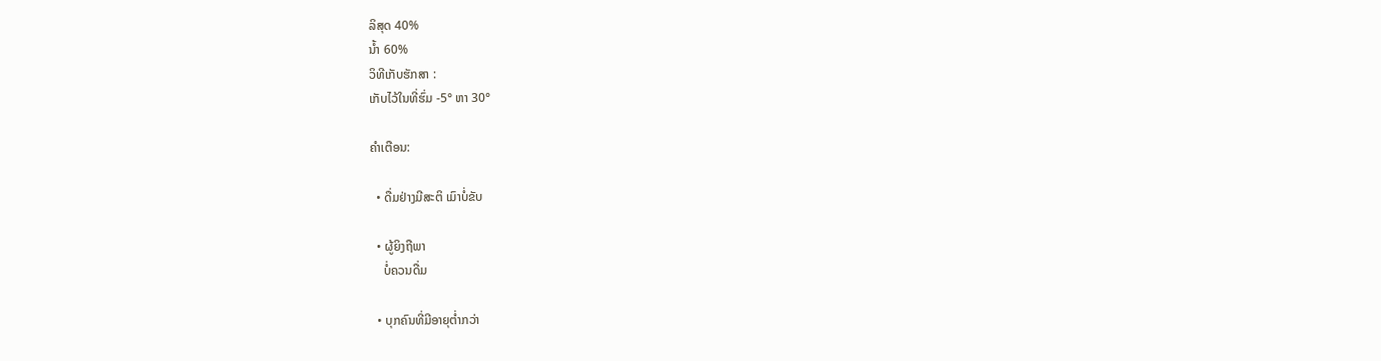ລິສຸດ 40%
ນ້ຳ 60%
ວິທີເກັບຮັກສາ :
ເກັບໄວ້ໃນທີ່ຮົ່ມ -5° ຫາ 30°

ຄຳເຕືອນ:

  • ດື່ມຢ່າງມີສະຕິ ເມົາບໍ່ຂັບ

  • ຜູ້ຍິງຖືພາ
    ບໍ່ຄວນດື່ມ

  • ບຸກຄົນທີ່ມີອາຍຸຕ່ຳກວ່າ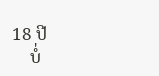18 ປີ
    ບໍ່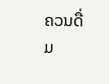ຄວນດື່ມ